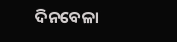ଦିନବେଳା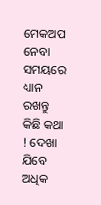ମେକଅପ ନେବା ସମୟରେ ଧ୍ୟାନ ରଖନ୍ତୁ କିଛି କଥା ! ଦେଖା ଯିବେ ଅଧିକ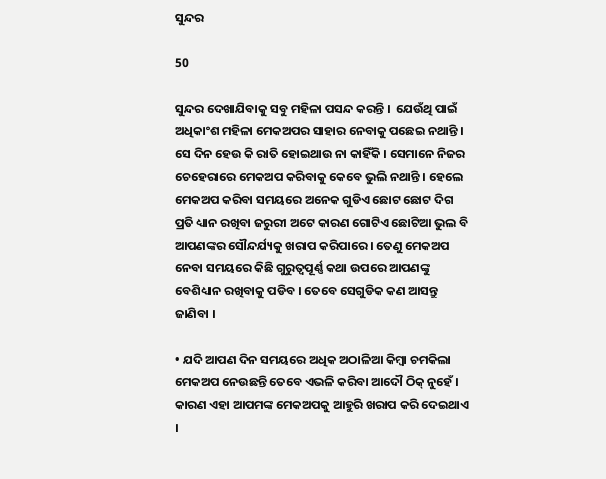ସୁନ୍ଦର

50

ସୁନ୍ଦର ଦେଖାଯିବାକୁ ସବୁ ମହିଳା ପସନ୍ଦ କରନ୍ତି ।  ଯେଉଁଥି ପାଇଁ ଅଧିକାଂଶ ମହିଳା ମେକଅପର ସାହାର ନେବାକୁ ପଛେଇ ନଥାନ୍ତି । ସେ ଦିନ ହେଉ କି ରାତି ହୋଇଥାଉ ନା କାହିଁକି । ସେମାନେ ନିଜର ଚେହେରାରେ ମେକଅପ କରିବାକୁ କେବେ ଭୁଲି ନଥାନ୍ତି । ହେଲେ ମେକଅପ କରିବା ସମୟରେ ଅନେକ ଗୁଡିଏ ଛୋଟ ଛୋଟ ଦିଗ ପ୍ରତି ଧ୍ୟାନ ରଖିବା ଜରୁରୀ ଅଟେ କାରଣ ଗୋଟିଏ ଛୋଟିଆ ଭୁଲ ବି ଆପଣଙ୍କର ସୌନ୍ଦର୍ଯ୍ୟକୁ ଖରାପ କରିପାରେ । ତେଣୁ ମେକଅପ ନେବା ସମୟରେ କିଛି ଗୁରୁତ୍ୱପୂର୍ଣ୍ଣ କଥା ଉପରେ ଆପଣଙ୍କୁ ବେଶିଧ୍ୟାନ ରଖିବାକୁ ପଡିବ । ତେବେ ସେଗୁଡିକ କଣ ଆସନ୍ତୁ ଜାଣିବା ।

• ଯଦି ଆପଣ ଦିନ ସମୟରେ ଅଧିକ ଅଠାଳିଆ କିମ୍ବା ଚମକିଲା ମେକଅପ ନେଉଛନ୍ତି ତେବେ ଏଭଳି କରିବା ଆଦୌ ଠିକ୍ ନୁହେଁ । କାରଣ ଏହା ଆପମଙ୍କ ମେକଅପକୁ ଆହୁରି ଖରାପ କରି ଦେଇଥାଏ ।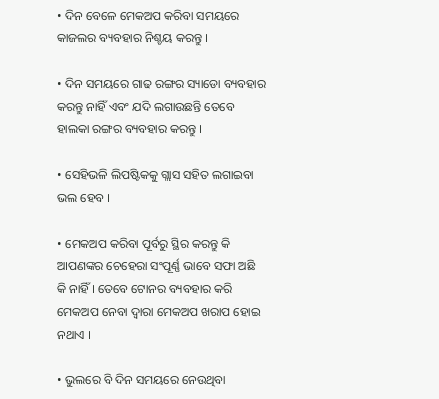• ଦିନ ବେଳେ ମେକଅପ କରିବା ସମୟରେ କାଜଲର ବ୍ୟବହାର ନିଶ୍ଚୟ କରନ୍ତୁ ।

• ଦିନ ସମୟରେ ଗାଢ ରଙ୍ଗର ସ୍ୟାଡୋ ବ୍ୟବହାର କରନ୍ତୁ ନାହିଁ ଏବଂ ଯଦି ଲଗାଉଛନ୍ତି ତେବେ ହାଲକା ରଙ୍ଗର ବ୍ୟବହାର କରନ୍ତୁ ।

• ସେହିଭଳି ଲିପଷ୍ଟିକକୁ ଗ୍ଲାସ ସହିତ ଲଗାଇବା ଭଲ ହେବ ।

• ମେକଅପ କରିବା ପୂର୍ବରୁ ସ୍ଥିର କରନ୍ତୁ କି ଆପଣଙ୍କର ଚେହେରା ସଂପୂର୍ଣ୍ଣ ଭାବେ ସଫା ଅଛି କି ନାହିଁ । ତେବେ ଟୋନର ବ୍ୟବହାର କରି ମେକଅପ ନେବା ଦ୍ୱାରା ମେକଅପ ଖରାପ ହୋଇ ନଥାଏ ।

• ଭୁଲରେ ବି ଦିନ ସମୟରେ ନେଉଥିବା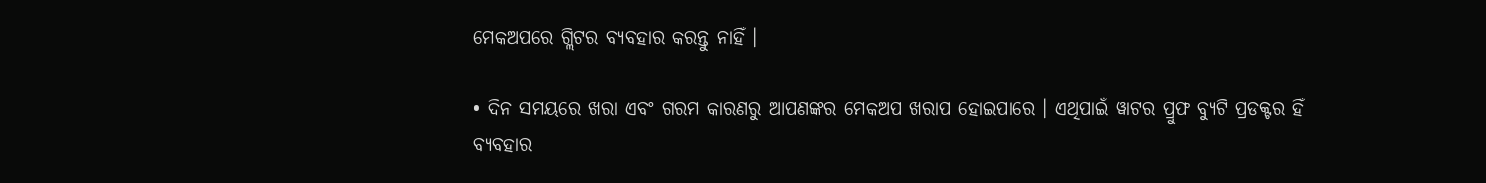ମେକଅପରେ ଗ୍ଲିଟର ବ୍ୟବହାର କରନ୍ତୁ ନାହିଁ ।

• ଦିନ ସମୟରେ ଖରା ଏବଂ ଗରମ କାରଣରୁ ଆପଣଙ୍କର ମେକଅପ ଖରାପ ହୋଇପାରେ । ଏଥିପାଇଁ ୱାଟର ପ୍ରୁଫ ବ୍ୟୁଟି ପ୍ରଡକ୍ଟର ହିଁ ବ୍ୟବହାର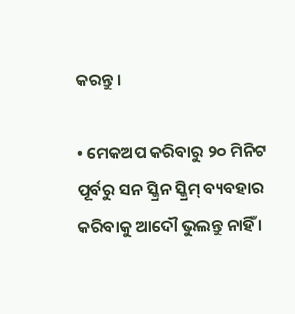କରନ୍ତୁ ।

• ମେକଅପ କରିବାରୁ ୨୦ ମିନିଟ ପୂର୍ବରୁ ସନ ସ୍କ୍ରିନ ସ୍କ୍ରିମ୍ ବ୍ୟବହାର କରିବାକୁ ଆଦୌ ଭୁଲନ୍ତୁ ନାହିଁ ।